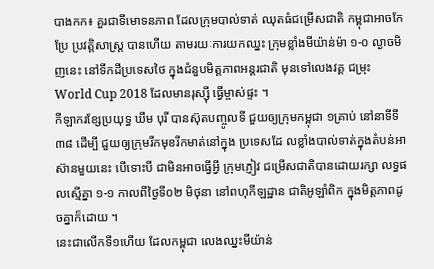បាងកក៖ គួរជាទីមោទនភាព ដែលក្រុមបាល់ទាត់ ឈុតធំជម្រើសជាតិ កម្ពុជាអាចកែប្រែ ប្រវត្តិសាស្ត្រ បានហើយ តាមរយៈការយកឈ្នះ ក្រុមខ្លាំងមីយ៉ាន់ម៉ា ១-០ ល្ងាចមិញនេះ នៅទឹកដីប្រទេសថៃ ក្នុងជំនួបមិត្តភាពអន្តរជាតិ មុនទៅលេងវគ្គ ជម្រុះ World Cup 2018 ដែលមានរុស្ស៊ី ធ្វើម្ចាស់ផ្ទះ ។
កីឡាករខ្សែប្រយុទ្ធ ឃឹម បុរី បានស៊ុតបញ្ចូលទី ជួយឲ្យក្រុមកម្ពុជា ១គ្រាប់ នៅនាទីទី៣៨ ដើម្បី ជួយឲ្យក្រុមរីកមុខរីកមាត់នៅក្នុង ប្រទេសដែ លខ្លាំងបាល់ទាត់ក្នុងតំបន់អាស៊ានមួយនេះ បើទោះបី ជាមិនអាចធ្វើអ្វី ក្រុមភ្ញៀវ ជម្រើសជាតិបានដោយរក្សា លទ្ធផលស្មើគ្នា ១-១ កាលពីថ្ងៃទី០២ មិថុនា នៅពហុកីឡដ្ឋាន ជាតិអូឡាំពិក ក្នុងមិត្តភាពដូចគ្នាក៏ដោយ ។
នេះជាលើកទី១ហើយ ដែលកម្ពុជា លេងឈ្នះមីយ៉ាន់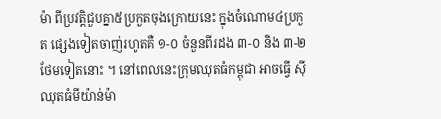ម៉ា ពីប្រវត្តិជួបគ្នា៥ប្រកួតចុងក្រោយនេះ ក្នុងចំណោម៤ប្រកួត ផ្សេងទៀតចាញ់រហូតគឺ ១-០ ចំនួនពីរដង ៣-០ និង ៣-២ ថែមទៀតនោះ ។ នៅពេលនេះក្រុមឈុតធំកម្ពុជា អាចធ្វើ ស៊ីឈុតធំមីយ៉ាន់ម៉ា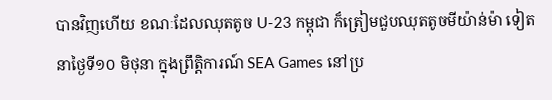បានវិញហើយ ខណៈដែលឈុតតូច U-23 កម្ពុជា ក៏ត្រៀមជួបឈុតតូចមីយ៉ាន់ម៉ា ទៀតនាថ្ងៃទី១០ មិថុនា ក្នុងព្រឹត្តិការណ៍ SEA Games នៅប្រ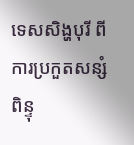ទេសសិង្ហបុរី ពីការប្រកួតសន្សំ ពិន្ទុ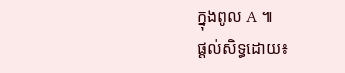ក្នុងពូល A ៕
ផ្ដល់សិទ្ធដោយ៖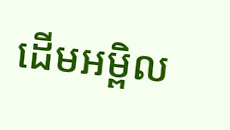ដើមអម្ពិល